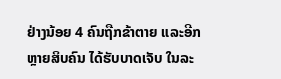ຢ່າງນ້ອຍ 4 ຄົນຖືກຂ້າຕາຍ ແລະອີກຫຼາຍສິບຄົນ ໄດ້ຮັບບາດເຈັບ ໃນລະ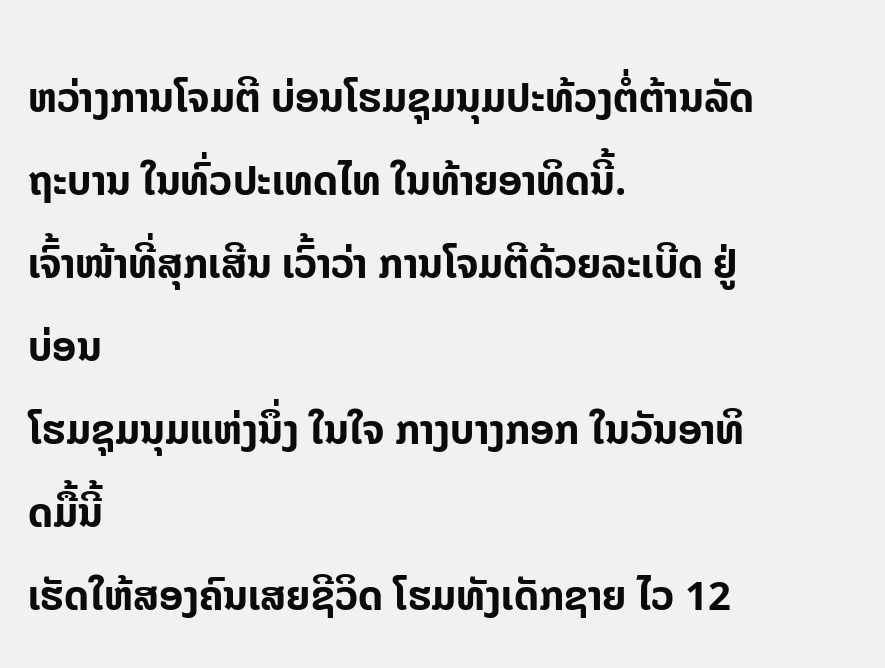ຫວ່າງການໂຈມຕີ ບ່ອນໂຮມຊຸມນຸມປະທ້ວງຕໍ່ຕ້ານລັດຖະບານ ໃນທົ່ວປະເທດໄທ ໃນທ້າຍອາທິດນີ້.
ເຈົ້າໜ້າທີ່ສຸກເສີນ ເວົ້າວ່າ ການໂຈມຕີດ້ວຍລະເບີດ ຢູ່ບ່ອນ
ໂຮມຊຸມນຸມແຫ່ງນຶ່ງ ໃນໃຈ ກາງບາງກອກ ໃນວັນອາທິດມື້ນີ້
ເຮັດໃຫ້ສອງຄົນເສຍຊີວິດ ໂຮມທັງເດັກຊາຍ ໄວ 12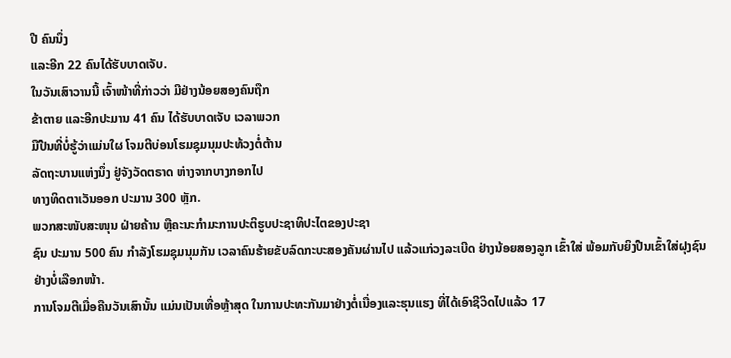ປີ ຄົນນຶ່ງ
ແລະອີກ 22 ຄົນໄດ້ຮັບບາດເຈັບ.
ໃນວັນເສົາວານນີ້ ເຈົ້າໜ້າທີ່ກ່າວວ່າ ມີຢ່າງນ້ອຍສອງຄົນຖືກ
ຂ້າຕາຍ ແລະອີກປະມານ 41 ຄົນ ໄດ້ຮັບບາດເຈັບ ເວລາພວກ
ມືປືນທີ່ບໍ່ຮູ້ວ່າແມ່ນໃຜ ໂຈມຕີບ່ອນໂຮມຊຸມນຸມປະທ້ວງຕໍ່ຕ້ານ
ລັດຖະບານແຫ່ງນຶ່ງ ຢູ່ຈັງວັດຕຣາດ ຫ່າງຈາກບາງກອກໄປ
ທາງທິດຕາເວັນອອກ ປະມານ 300 ຫຼັກ.
ພວກສະໜັບສະໜຸນ ຝ່າຍຄ້ານ ຫຼືຄະນະກໍາມະການປະຕິຮູບປະຊາທິປະໄຕຂອງປະຊາ
ຊົນ ປະມານ 500 ຄົນ ກໍາລັງໂຮມຊຸມນຸມກັນ ເວລາຄົນຮ້າຍຂັບລົດກະບະສອງຄັນຜ່ານໄປ ແລ້ວແກ່ວງລະເບີດ ຢ່າງນ້ອຍສອງລູກ ເຂົ້າໃສ່ ພ້ອມກັບຍິງປືນເຂົ້າໃສ່ຝຸງຊົນຢ່າງບໍ່ເລືອກໜ້າ.
ການໂຈມຕີເມື່ອຄືນວັນເສົານັ້ນ ແມ່ນເປັນເທື່ອຫຼ້າສຸດ ໃນການປະທະກັນມາຢ່າງຕໍ່ເນື່ອງແລະຮຸນແຮງ ທີ່ໄດ້ເອົາຊີວິດໄປແລ້ວ 17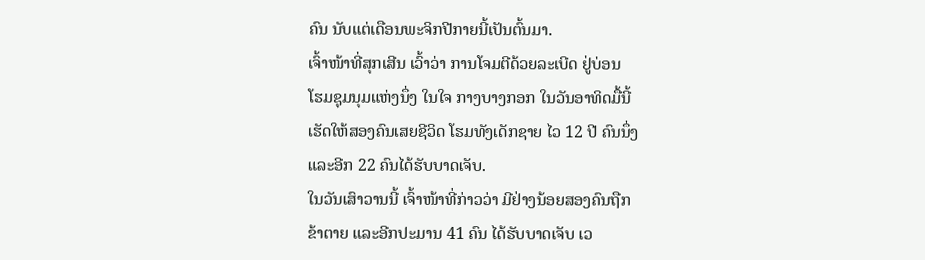ຄົນ ນັບແຕ່ເດືອນພະຈິກປີກາຍນີ້ເປັນຕົ້ນມາ.
ເຈົ້າໜ້າທີ່ສຸກເສີນ ເວົ້າວ່າ ການໂຈມຕີດ້ວຍລະເບີດ ຢູ່ບ່ອນ
ໂຮມຊຸມນຸມແຫ່ງນຶ່ງ ໃນໃຈ ກາງບາງກອກ ໃນວັນອາທິດມື້ນີ້
ເຮັດໃຫ້ສອງຄົນເສຍຊີວິດ ໂຮມທັງເດັກຊາຍ ໄວ 12 ປີ ຄົນນຶ່ງ
ແລະອີກ 22 ຄົນໄດ້ຮັບບາດເຈັບ.
ໃນວັນເສົາວານນີ້ ເຈົ້າໜ້າທີ່ກ່າວວ່າ ມີຢ່າງນ້ອຍສອງຄົນຖືກ
ຂ້າຕາຍ ແລະອີກປະມານ 41 ຄົນ ໄດ້ຮັບບາດເຈັບ ເວ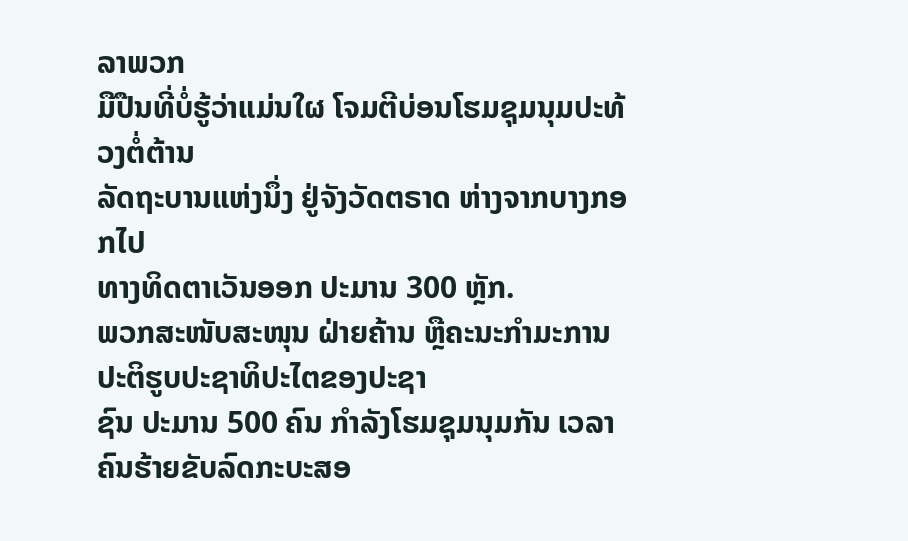ລາພວກ
ມືປືນທີ່ບໍ່ຮູ້ວ່າແມ່ນໃຜ ໂຈມຕີບ່ອນໂຮມຊຸມນຸມປະທ້ວງຕໍ່ຕ້ານ
ລັດຖະບານແຫ່ງນຶ່ງ ຢູ່ຈັງວັດຕຣາດ ຫ່າງຈາກບາງກອກໄປ
ທາງທິດຕາເວັນອອກ ປະມານ 300 ຫຼັກ.
ພວກສະໜັບສະໜຸນ ຝ່າຍຄ້ານ ຫຼືຄະນະກໍາມະການປະຕິຮູບປະຊາທິປະໄຕຂອງປະຊາ
ຊົນ ປະມານ 500 ຄົນ ກໍາລັງໂຮມຊຸມນຸມກັນ ເວລາຄົນຮ້າຍຂັບລົດກະບະສອ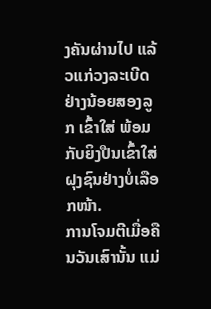ງຄັນຜ່ານໄປ ແລ້ວແກ່ວງລະເບີດ ຢ່າງນ້ອຍສອງລູກ ເຂົ້າໃສ່ ພ້ອມກັບຍິງປືນເຂົ້າໃສ່ຝຸງຊົນຢ່າງບໍ່ເລືອກໜ້າ.
ການໂຈມຕີເມື່ອຄືນວັນເສົານັ້ນ ແມ່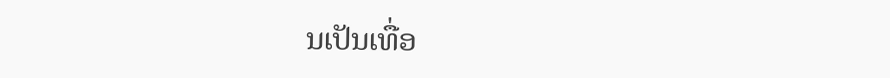ນເປັນເທື່ອ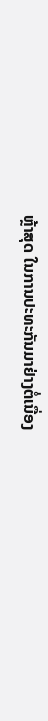ຫຼ້າສຸດ ໃນການປະທະກັນມາຢ່າງຕໍ່ເນື່ອງ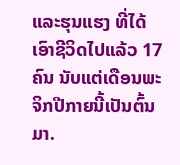ແລະຮຸນແຮງ ທີ່ໄດ້ເອົາຊີວິດໄປແລ້ວ 17 ຄົນ ນັບແຕ່ເດືອນພະຈິກປີກາຍນີ້ເປັນຕົ້ນມາ.